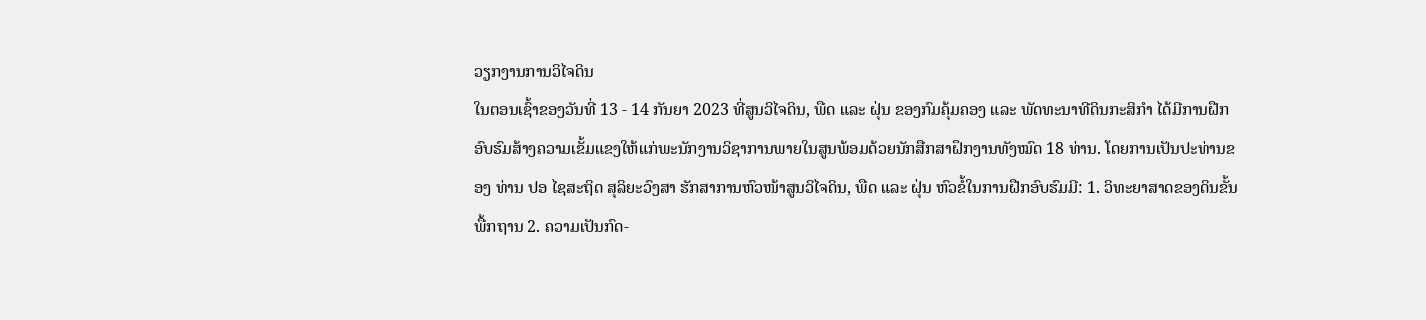ວຽກງານການວິໄຈດິນ
ໃນຕອນເຊົ້າຂອງວັນທີ່ 13 - 14 ກັນຍາ 2023 ທີ່ສູນວິໄຈດິນ, ພືດ ແລະ ຝຸ່ນ ຂອງກົມຄຸ້ມຄອງ ແລະ ພັດທະນາທີດິນກະສິກໍາ ໄດ້ມີການຝືກອົບຮົມສ້າງຄວາມເຂັ້ມແຂງໃຫ້ແກ່ພະນັກງານວິຊາການພາຍໃນສູນພ້ອມດ້ວຍນັກສືກສາຝຶກງານທັງໝົດ 18 ທ່ານ. ໂດຍການເປັນປະທ່ານຂອງ ທ່ານ ປອ ໄຊສະຖິດ ສຸລິຍະວົງສາ ຮັກສາການຫົວໜ້າສູນວິໄຈດິນ, ພືດ ແລະ ຝຸ່ນ ຫົວຂໍ້ໃນການຝືກອົບຮົມມີ: 1. ວິທະຍາສາດຂອງດິນຂັ້ນພື້ກຖານ 2. ຄວາມເປັນກົດ-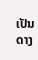ເປັນດາງ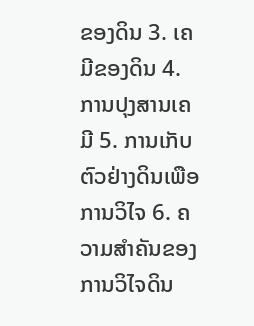ຂອງດິນ 3. ເຄມີຂອງດິນ 4. ການປຸງສານເຄມີ 5. ການເກັບຕົວຢ່າງດິນເພືອການວິໄຈ 6. ຄວາມສຳຄັນຂອງການວິໄຈດິນ